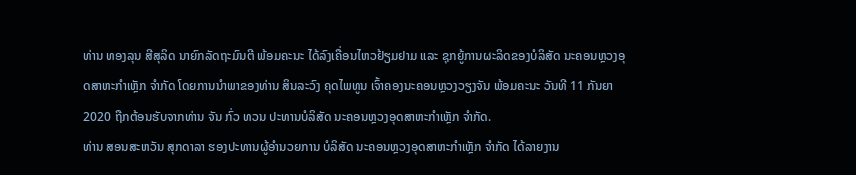ທ່ານ ທອງລຸນ ສີສຸລິດ ນາຍົກລັດຖະມົນຕີ ພ້ອມຄະນະ ໄດ້ລົງເຄື່ອນໄຫວຢ້ຽມຢາມ ແລະ ຊຸກຍູ້ການຜະລິດຂອງບໍລິສັດ ນະຄອນຫຼວງອຸດສາຫະກໍາເຫຼັກ ຈໍາກັດ ໂດຍການນໍາພາຂອງທ່ານ ສິນລະວົງ ຄຸດໄພທູນ ເຈົ້າຄອງນະຄອນຫຼວງວຽງຈັນ ພ້ອມຄະນະ ວັນທີ 11 ກັນຍາ 2020 ຖືກຕ້ອນຮັບຈາກທ່ານ ຈັນ ກົ່ວ ທວນ ປະທານບໍລິສັດ ນະຄອນຫຼວງອຸດສາຫະກໍາເຫຼັກ ຈໍາກັດ.
ທ່ານ ສອນສະຫວັນ ສຸກດາລາ ຮອງປະທານຜູ້ອໍານວຍການ ບໍລິສັດ ນະຄອນຫຼວງອຸດສາຫະກໍາເຫຼັກ ຈໍາກັດ ໄດ້ລາຍງານ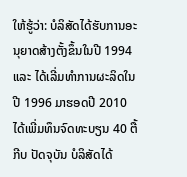ໃຫ້ຮູ້ວ່າ: ບໍລິສັດໄດ້ຮັບການອະນຸຍາດສ້າງຕັ້ງຂຶ້ນໃນປີ 1994 ແລະ ໄດ້ເລີ່ມທໍາການຜະລິດໃນປີ 1996 ມາຮອດປີ 2010 ໄດ້ເພີ່ມທຶນຈົດທະບຽນ 40 ຕື້ກີບ ປັດຈຸບັນ ບໍລິສັດໄດ້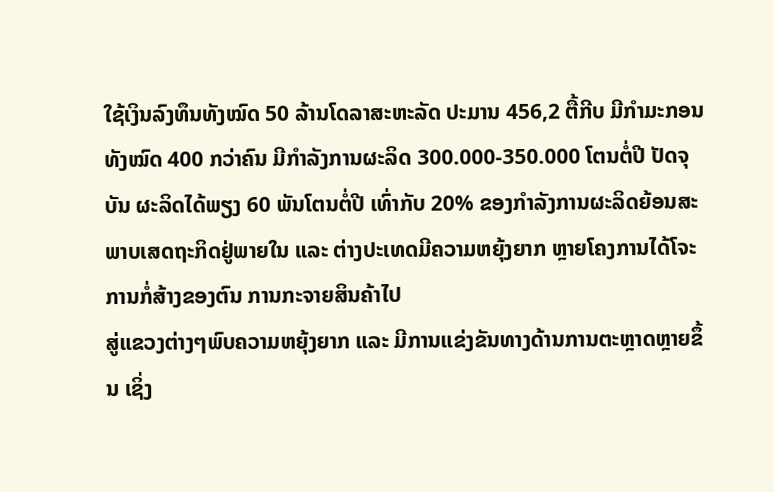ໃຊ້ເງິນລົງທຶນທັງໝົດ 50 ລ້ານໂດລາສະຫະລັດ ປະມານ 456,2 ຕື້ກີບ ມີກໍາມະກອນທັງໝົດ 400 ກວ່າຄົນ ມີກໍາລັງການຜະລິດ 300.000-350.000 ໂຕນຕໍ່ປີ ປັດຈຸບັນ ຜະລິດໄດ້ພຽງ 60 ພັນໂຕນຕໍ່ປີ ເທົ່າກັບ 20% ຂອງກໍາລັງການຜະລິດຍ້ອນສະພາບເສດຖະກິດຢູ່ພາຍໃນ ແລະ ຕ່າງປະເທດມີຄວາມຫຍຸ້ງຍາກ ຫຼາຍໂຄງການໄດ້ໂຈະການກໍ່ສ້າງຂອງຕົນ ການກະຈາຍສິນຄ້າໄປ
ສູ່ແຂວງຕ່າງໆພົບຄວາມຫຍຸ້ງຍາກ ແລະ ມີການແຂ່ງຂັນທາງດ້ານການຕະຫຼາດຫຼາຍຂຶ້ນ ເຊິ່ງ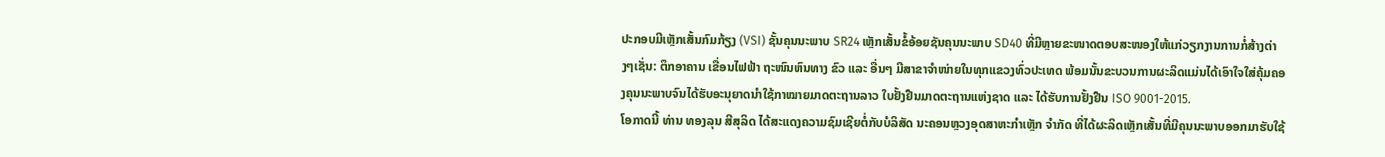ປະກອບມີເຫຼັກເສັ້ນກົມກ້ຽງ (VSI) ຊັ້ນຄຸນນະພາບ SR24 ເຫຼັກເສັ້ນຂໍ້ອ້ອຍຊັນຄຸນນະພາບ SD40 ທີ່ມີຫຼາຍຂະໜາດຕອບສະໜອງໃຫ້ແກ່ວຽກງານການກໍ່ສ້າງຕ່າງໆເຊັ່ນ: ຕຶກອາຄານ ເຂື່ອນໄຟຟ້າ ຖະໜົນຫົນທາງ ຂົວ ແລະ ອື່ນໆ ມີສາຂາຈໍາໜ່າຍໃນທຸກແຂວງທົ່ວປະເທດ ພ້ອມນັ້ນຂະບວນການຜະລິດແມ່ນໄດ້ເອົາໃຈໃສ່ຄຸ້ມຄອງຄຸນນະພາບຈົນໄດ້ຮັບອະນຸຍາດນໍາໃຊ້ກາໝາຍມາດຕະຖານລາວ ໃບຢັ້ງຢືນມາດຕະຖານແຫ່ງຊາດ ແລະ ໄດ້ຮັບການຢັ້ງຢືນ ISO 9001-2015.
ໂອກາດນີ້ ທ່ານ ທອງລຸນ ສີສຸລິດ ໄດ້ສະແດງຄວາມຊົມເຊີຍຕໍ່ກັບບໍລິສັດ ນະຄອນຫຼວງອຸດສາຫະກໍາເຫຼັກ ຈໍາກັດ ທີ່ໄດ້ຜະລິດເຫຼັກເສັ້ນທີ່ມີຄຸນນະພາບອອກມາຮັບໃຊ້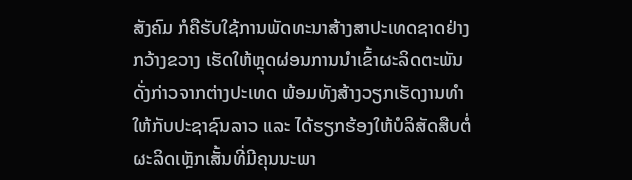ສັງຄົມ ກໍຄືຮັບໃຊ້ການພັດທະນາສ້າງສາປະເທດຊາດຢ່າງກວ້າງຂວາງ ເຮັດໃຫ້ຫຼຸດຜ່ອນການນໍາເຂົ້າຜະລິດຕະພັນດັ່ງກ່າວຈາກຕ່າງປະເທດ ພ້ອມທັງສ້າງວຽກເຮັດງານທໍາໃຫ້ກັບປະຊາຊົນລາວ ແລະ ໄດ້ຮຽກຮ້ອງໃຫ້ບໍລິສັດສືບຕໍ່ຜະລິດເຫຼັກເສັ້ນທີ່ມີຄຸນນະພາ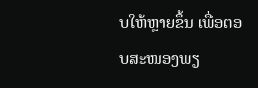ບໃຫ້ຫຼາຍຂຶ້ນ ເພື່ອຕອບສະໜອງພຽ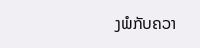ງພໍກັບຄວາ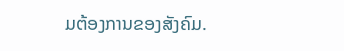ມຕ້ອງການຂອງສັງຄົມ.